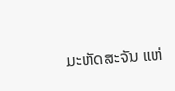ມະຫັດສະຈັນ ແຫ່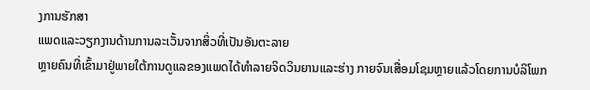ງການຮັກສາ
ແພດແລະວຽກງານດ້ານການລະເວັ້ນຈາກສິ່ວທີ່ເປັນອັນຕະລາຍ
ຫຼາຍຄົນທີ່ເຂົ້າມາຢູ່ພາຍໃຕ້ການດູແລຂອງແພດໄດ້ທໍາລາຍຈິດວິນຍານແລະຮ່າງ ກາຍຈົນເສື່ອມໂຊມຫຼາຍແລ້ວໂດຍການບໍລິໂພກ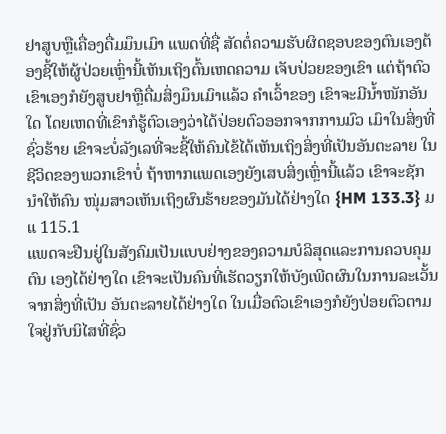ຢາສູບຫຼືເຄື່ອງດື່ມມຶນເມົາ ແພດທີ່ຊື່ ສັດຕໍ່ຄວາມຮັບຜິດຊອບຂອງຕົນເອງຕ້ອງຊີ້ໃຫ້ຜູ້ປ່ວຍເຫຼົ່ານີ້ເຫັນເຖິງຕົ້ນເຫດຄວາມ ເຈັບປ່ວຍຂອງເຂົາ ແຕ່ຖ້າຕົວເຂົາເອງກໍຍັງສູບຢາຫຼືດື່ມສິ່ງມຶນເມົາແລ້ວ ຄໍາເວົ້າຂອງ ເຂົາຈະມີນໍ້າໜັກອັນໃດ ໂດຍເຫດທີ່ເຂົາກໍຮູ້ຕົວເອງວ່າໄດ້ປ່ອຍຕົວອອກຈາກການມົວ ເມົາໃນສິ່ງທີ່ຊົ່ວຮ້າຍ ເຂົາຈະບໍ່ລັງເລທີ່ຈະຊີ້ໃຫ້ຄົນໄຂ້ໄດ້ເຫັນເຖິງສິ່ງທີ່ເປັນອັນຕະລາຍ ໃນຊີວິດຂອງພວກເຂົາບໍ່ ຖ້າຫາກແພດເອງຍັງເສບສິ່ງເຫຼົ່ານີ້ແລ້ວ ເຂົາຈະຊັກນໍາໃຫ້ຄົນ ໜຸ່ມສາວເຫັນເຖິງຜົນຮ້າຍຂອງມັນໄດ້ຢ່າງໃດ {HM 133.3} ມແ 115.1
ແພດຈະຢືນຢູ່ໃນສັງຄົມເປັນແບບຢ່າງຂອງຄວາມບໍລິສຸດແລະການຄວບຄຸມຕົນ ເອງໄດ້ຢ່າງໃດ ເຂົາຈະເປັນຄົນທີ່ເຮັດວຽກໃຫ້ບັງເພີດຜົນໃນການລະເວັ້ນຈາກສິ່ງທີ່ເປັນ ອັນຕະລາຍໄດ້ຢ່າງໃດ ໃນເມື່ອຕົວເຂົາເອງກໍຍັງປ່ອຍຕົວຕາມໃຈຢູ່ກັບນິໄສທີ່ຊົ່ວ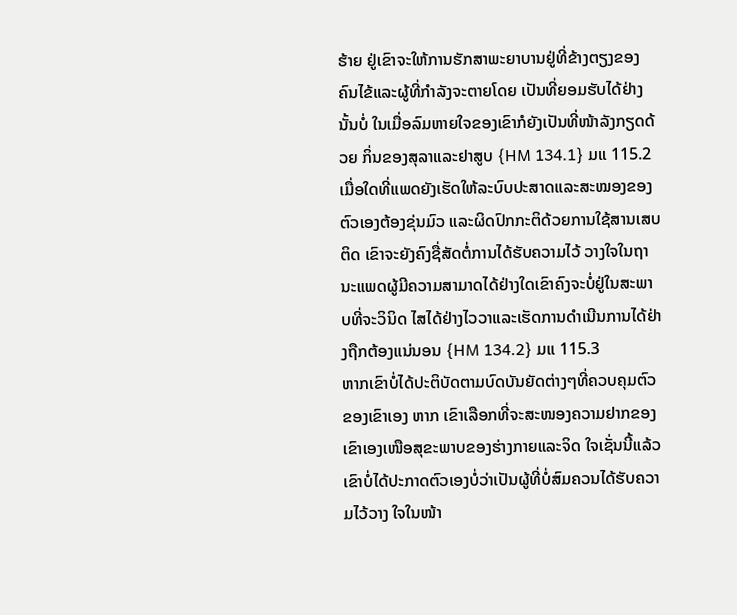ຮ້າຍ ຢູ່ເຂົາຈະໃຫ້ການຮັກສາພະຍາບານຢູ່ທີ່ຂ້າງຕຽງຂອງຄົນໄຂ້ແລະຜູ້ທີ່ກໍາລັງຈະຕາຍໂດຍ ເປັນທີ່ຍອມຮັບໄດ້ຢ່າງນັ້ນບໍ່ ໃນເມື່ອລົມຫາຍໃຈຂອງເຂົາກໍຍັງເປັນທີ່ໜ້າລັງກຽດດ້ວຍ ກິ່ນຂອງສຸລາແລະຢາສູບ {HM 134.1} ມແ 115.2
ເມື່ອໃດທີ່ແພດຍັງເຮັດໃຫ້ລະບົບປະສາດແລະສະໝອງຂອງຕົວເອງຕ້ອງຂຸ່ນມົວ ແລະຜິດປົກກະຕິດ້ວຍການໃຊ້ສານເສບຕິດ ເຂົາຈະຍັງຄົງຊື່ສັດຕໍ່ການໄດ້ຮັບຄວາມໄວ້ ວາງໃຈໃນຖານະແພດຜູ້ມີຄວາມສາມາດໄດ້ຢ່າງໃດເຂົາຄົງຈະບໍ່ຢູ່ໃນສະພາບທີ່ຈະວິນິດ ໄສໄດ້ຢ່າງໄວວາແລະເຮັດການດໍາເນີນການໄດ້ຢ່າງຖືກຕ້ອງແນ່ນອນ {HM 134.2} ມແ 115.3
ຫາກເຂົາບໍ່ໄດ້ປະຕິບັດຕາມບົດບັນຍັດຕ່າງໆທີ່ຄວບຄຸມຕົວຂອງເຂົາເອງ ຫາກ ເຂົາເລືອກທີ່ຈະສະໜອງຄວາມຢາກຂອງເຂົາເອງເໜືອສຸຂະພາບຂອງຮ່າງກາຍແລະຈິດ ໃຈເຊັ່ນນີ້ແລ້ວ ເຂົາບໍ່ໄດ້ປະກາດຕົວເອງບໍ່ວ່າເປັນຜູ້ທີ່ບໍ່ສົມຄວນໄດ້ຮັບຄວາມໄວ້ວາງ ໃຈໃນໜ້າ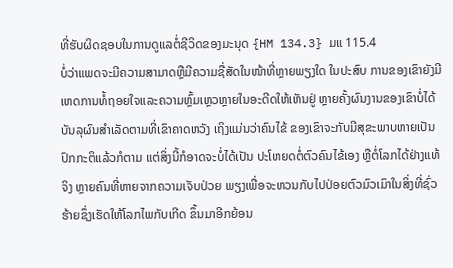ທີ່ຮັບຜິດຊອບໃນການດູແລຕໍ່ຊີວິດຂອງມະນຸດ {HM 134.3} ມແ 115.4
ບໍ່ວ່າແພດຈະມີຄວາມສາມາດຫຼືມີຄວາມຊື່ສັດໃນໜ້າທີ່ຫຼາຍພຽງໃດ ໃນປະສົບ ການຂອງເຂົາຍັງມີເຫດການທໍ້ຖອຍໃຈແລະຄວາມຫຼົ້ມເຫຼວຫຼາຍໃນອະດີດໃຫ້ເຫັນຢູ່ ຫຼາຍຄັ້ງຜົນງານຂອງເຂົາບໍ່ໄດ້ບັນລຸຜົນສໍາເລັດຕາມທີ່ເຂົາຄາດຫວັງ ເຖິງແມ່ນວ່າຄົນໄຂ້ ຂອງເຂົາຈະກັບມີສຸຂະພາບຫາຍເປັນປົກກະຕິແລ້ວກໍຕາມ ແຕ່ສິ່ງນີ້ກໍອາດຈະບໍ່ໄດ້ເປັນ ປະໂຫຍດຕໍ່ຕົວຄົນໄຂ້ເອງ ຫຼືຕໍ່ໂລກໄດ້ຢ່າງແທ້ຈິງ ຫຼາຍຄົນທີ່ຫາຍຈາກຄວາມເຈັບປ່ວຍ ພຽງເພື່ອຈະຫວນກັບໄປປ່ອຍຕົວມົວເມົາໃນສິ່ງທີ່ຊົ່ວຮ້າຍຊຶ່ງເຮັດໃຫ້ໂລກໄພກັບເກີດ ຂຶ້ນມາອີກຍ້ອນ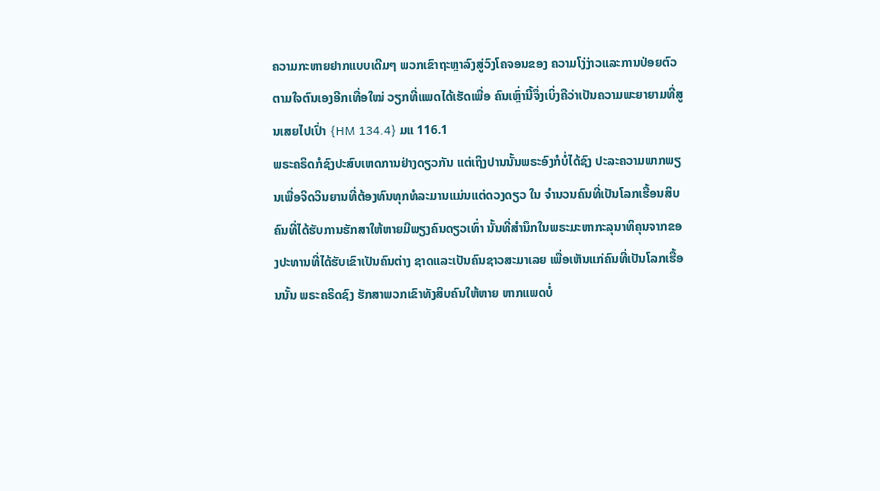ຄວາມກະຫາຍຢາກແບບເດີມໆ ພວກເຂົາຖະຫຼາລົງສູ່ວົງໂຄຈອນຂອງ ຄວາມໂງ່ງ່າວແລະການປ່ອຍຕົວຕາມໃຈຕົນເອງອີກເທື່ອໃໝ່ ວຽກທີ່ແພດໄດ້ເຮັດເພື່ອ ຄົນເຫຼົ່ານີ້ຈຶ່ງເບິ່ງຄືວ່າເປັນຄວາມພະຍາຍາມທີ່ສູນເສຍໄປເປົ່າ {HM 134.4} ມແ 116.1
ພຣະຄຣິດກໍຊົງປະສົບເຫດການຢ່າງດຽວກັນ ແຕ່ເຖິງປານນັ້ນພຣະອົງກໍບໍ່ໄດ້ຊົງ ປະລະຄວາມພາກພຽນເພື່ອຈິດວິນຍານທີ່ຕ້ອງທົນທຸກທໍລະມານແມ່ນແຕ່ດວງດຽວ ໃນ ຈໍານວນຄົນທີ່ເປັນໂລກເຮື້ອນສິບຄົນທີ່ໄດ້ຮັບການຮັກສາໃຫ້ຫາຍມີພຽງຄົນດຽວເທົ່າ ນັ້ນທີ່ສໍານຶກໃນພຣະມະຫາກະລຸນາທິຄຸນຈາກຂອງປະທານທີ່ໄດ້ຮັບເຂົາເປັນຄົນຕ່າງ ຊາດແລະເປັນຄົນຊາວສະມາເລຍ ເພື່ອເຫັນແກ່ຄົນທີ່ເປັນໂລກເຮື້ອນນັ້ນ ພຣະຄຣິດຊົງ ຮັກສາພວກເຂົາທັງສິບຄົນໃຫ້ຫາຍ ຫາກແພດບໍ່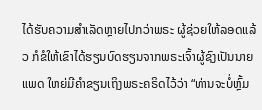ໄດ້ຮັບຄວາມສໍາເລັດຫຼາຍໄປກວ່າພຣະ ຜູ້ຊ່ວຍໃຫ້ລອດແລ້ວ ກໍຂໍໃຫ້ເຂົາໄດ້ຮຽນບົດຮຽນຈາກພຣະເຈົ້າຜູ້ຊົງເປັນນາຍແພດ ໃຫຍ່ມີຄໍາຂຽນເຖິງພຣະຄຣິດໄວ້ວ່າ “ທ່ານຈະບໍ່ຫຼົ້ມ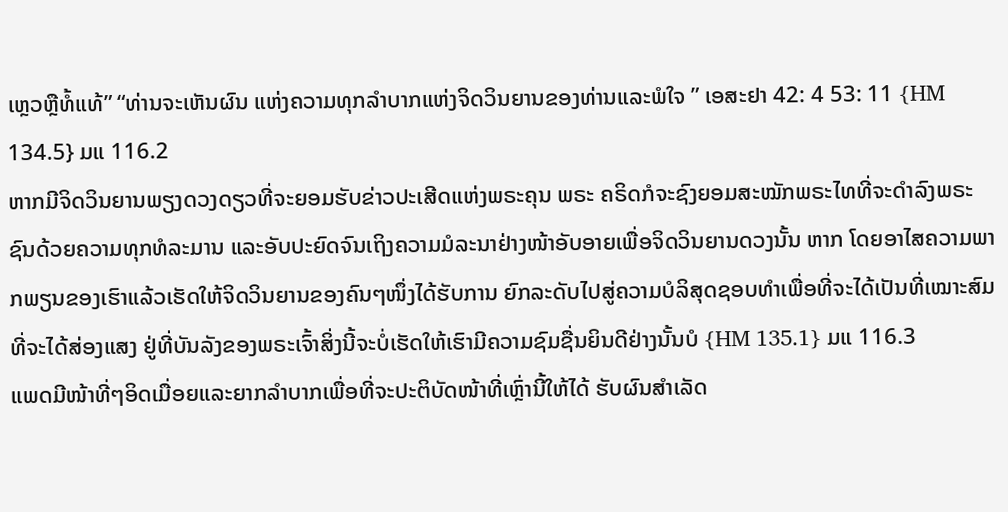ເຫຼວຫຼືທໍ້ແທ້” “ທ່ານຈະເຫັນຜົນ ແຫ່ງຄວາມທຸກລໍາບາກແຫ່ງຈິດວິນຍານຂອງທ່ານແລະພໍໃຈ ” ເອສະຢາ 42: 4 53: 11 {HM 134.5} ມແ 116.2
ຫາກມີຈິດວິນຍານພຽງດວງດຽວທີ່ຈະຍອມຮັບຂ່າວປະເສີດແຫ່ງພຣະຄຸນ ພຣະ ຄຣິດກໍຈະຊົງຍອມສະໝັກພຣະໄທທີ່ຈະດໍາລົງພຣະຊົນດ້ວຍຄວາມທຸກທໍລະມານ ແລະອັບປະຍົດຈົນເຖິງຄວາມມໍລະນາຢ່າງໜ້າອັບອາຍເພື່ອຈິດວິນຍານດວງນັ້ນ ຫາກ ໂດຍອາໄສຄວາມພາກພຽນຂອງເຮົາແລ້ວເຮັດໃຫ້ຈິດວິນຍານຂອງຄົນໆໜຶ່ງໄດ້ຮັບການ ຍົກລະດັບໄປສູ່ຄວາມບໍລິສຸດຊອບທໍາເພື່ອທີ່ຈະໄດ້ເປັນທີ່ເໝາະສົມທີ່ຈະໄດ້ສ່ອງແສງ ຢູ່ທີ່ບັນລັງຂອງພຣະເຈົ້າສິ່ງນີ້ຈະບໍ່ເຮັດໃຫ້ເຮົາມີຄວາມຊົມຊື່ນຍິນດີຢ່າງນັ້ນບໍ {HM 135.1} ມແ 116.3
ແພດມີໜ້າທີ່ໆອິດເມື່ອຍແລະຍາກລໍາບາກເພື່ອທີ່ຈະປະຕິບັດໜ້າທີ່ເຫຼົ່ານີ້ໃຫ້ໄດ້ ຮັບຜົນສໍາເລັດ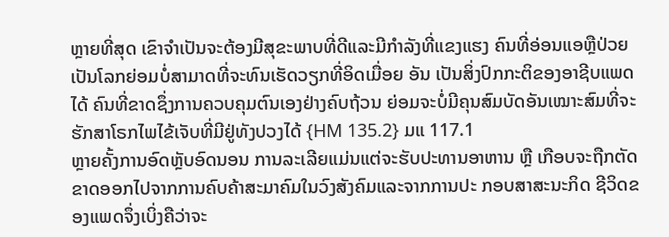ຫຼາຍທີ່ສຸດ ເຂົາຈໍາເປັນຈະຕ້ອງມີສຸຂະພາບທີ່ດີແລະມີກໍາລັງທີ່ແຂງແຮງ ຄົນທີ່ອ່ອນແອຫຼືປ່ວຍເປັນໂລກຍ່ອມບໍ່ສາມາດທີ່ຈະທົນເຮັດວຽກທີ່ອິດເມື່ອຍ ອັນ ເປັນສິ່ງປົກກະຕິຂອງອາຊີບແພດໄດ້ ຄົນທີ່ຂາດຊຶ່ງການຄວບຄຸມຕົນເອງຢ່າງຄົບຖ້ວນ ຍ່ອມຈະບໍ່ມີຄຸນສົມບັດອັນເໝາະສົມທີ່ຈະຮັກສາໂຣກໄພໄຂ້ເຈັບທີ່ມີຢູ່ທັງປວງໄດ້ {HM 135.2} ມແ 117.1
ຫຼາຍຄັ້ງການອົດຫຼັບອົດນອນ ການລະເລີຍແມ່ນແຕ່ຈະຮັບປະທານອາຫານ ຫຼື ເກືອບຈະຖືກຕັດຂາດອອກໄປຈາກການຄົບຄ້າສະມາຄົມໃນວົງສັງຄົມແລະຈາກການປະ ກອບສາສະນະກິດ ຊີວິດຂອງແພດຈຶ່ງເບິ່ງຄືວ່າຈະ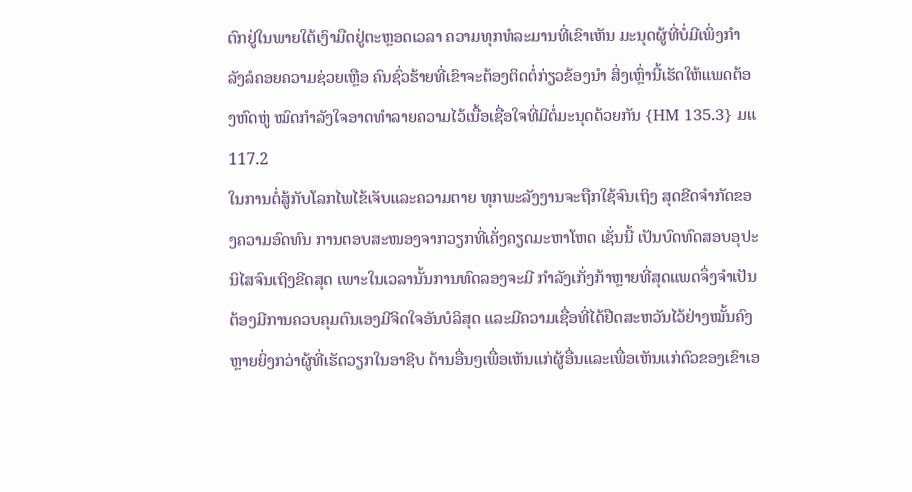ຕົກຢູ່ໃນພາຍໃຕ້ເງົາມືດຢູ່ຕະຫຼອດເວລາ ຄວາມທຸກທໍລະມານທີ່ເຂົາເຫັນ ມະນຸດຜູ້ທີ່ບໍ່ມີເພິ່ງກໍາລັງລໍຄອຍຄວາມຊ່ວຍເຫຼືອ ຄົນຊົ່ວຮ້າຍທີ່ເຂົາຈະຕ້ອງຕິດຕໍ່ກ່ຽວຂ້ອງນໍາ ສິ່ງເຫຼົ່ານີ້ເຮັດໃຫ້ແພດຕ້ອງຫົດຫູ່ ໝົດກໍາລັງໃຈອາດທໍາລາຍຄວາມໄວ້ເນື້ອເຊື່ອໃຈທີ່ມີຕໍ່ມະນຸດດ້ວຍກັນ {HM 135.3} ມແ 117.2
ໃນການຕໍ່ສູ້ກັບໂລກໄພໄຂ້ເຈັບແລະຄວາມຕາຍ ທຸກພະລັງງານຈະຖືກໃຊ້ຈົນເຖິງ ສຸດຂີດຈໍາກັດຂອງຄວາມອົດທົນ ການຕອບສະໜອງຈາກວຽກທີ່ເຄັ່ງຄຽດມະຫາໂຫດ ເຊັ່ນນີ້ ເປັນບົດທົດສອບອຸປະນິໄສຈົນເຖິງຂີດສຸດ ເພາະໃນເວລານັ້ນການທົດລອງຈະມີ ກໍາລັງເກັ່ງກ້າຫຼາຍທີ່ສຸດແພດຈຶ່ງຈໍາເປັນຕ້ອງມີການຄວບຄຸມຕົນເອງມີຈິດໃຈອັນບໍລິສຸດ ແລະມີຄວາມເຊື່ອທີ່ໄດ້ຢືດສະຫວັນໄວ້ຢ່າງໝັ້ນຄົງຫຼາຍຍິ່ງກວ່າຜູ້ທີ່ເຮັດວຽກໃນອາຊີບ ດ້ານອື່ນໆເພື່ອເຫັນແກ່ຜູ້ອື່ນແລະເພື່ອເຫັນແກ່ຕົວຂອງເຂົາເອ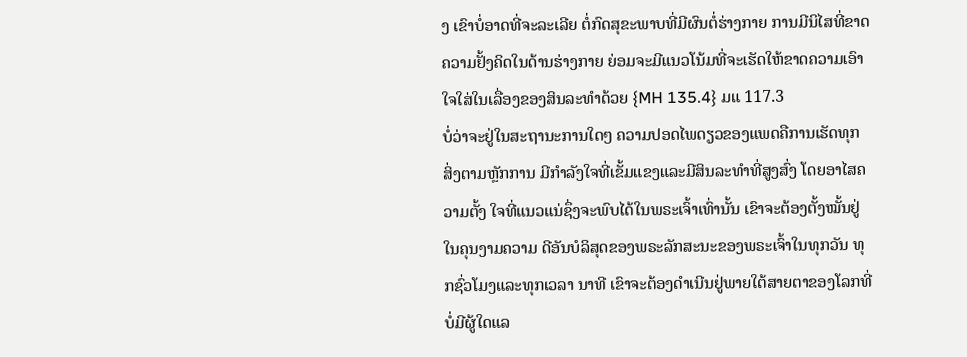ງ ເຂົາບໍ່ອາດທີ່ຈະລະເລີຍ ຕໍ່ກົດສຸຂະພາບທີ່ມີຜົນຕໍ່ຮ່າງກາຍ ການມີນິໄສທີ່ຂາດຄວາມຢັ້ງຄິດໃນດ້ານຮ່າງກາຍ ຍ່ອມຈະມີແນວໂນ້ມທີ່ຈະເຮັດໃຫ້ຂາດຄວາມເອົາໃຈໃສ່ໃນເລື່ອງຂອງສິນລະທໍາດ້ວຍ {MH 135.4} ມແ 117.3
ບໍ່ວ່າຈະຢູ່ໃນສະຖານະການໃດໆ ຄວາມປອດໄພດຽວຂອງແພດຄືການເຮັດທຸກ ສິ່ງຕາມຫຼັກການ ມີກໍາລັງໃຈທີ່ເຂັ້ມແຂງແລະມີສິນລະທໍາທີ່ສູງສົ່ງ ໂດຍອາໄສຄວາມຕັ້ງ ໃຈທີ່ແນວແນ່ຊຶ່ງຈະພົບໄດ້ໃນພຣະເຈົ້າເທົ່ານັ້ນ ເຂົາຈະຕ້ອງຕັ້ງໝັ້ນຢູ່ໃນຄຸນງາມຄວາມ ດີອັນບໍລິສຸດຂອງພຣະລັກສະນະຂອງພຣະເຈົ້າໃນທຸກວັນ ທຸກຊົ່ວໂມງແລະທຸກເວລາ ນາທີ ເຂົາຈະຕ້ອງດໍາເນີນຢູ່ພາຍໃຕ້ສາຍຕາຂອງໂລກທີ່ບໍ່ມີຜູ້ໃດແລ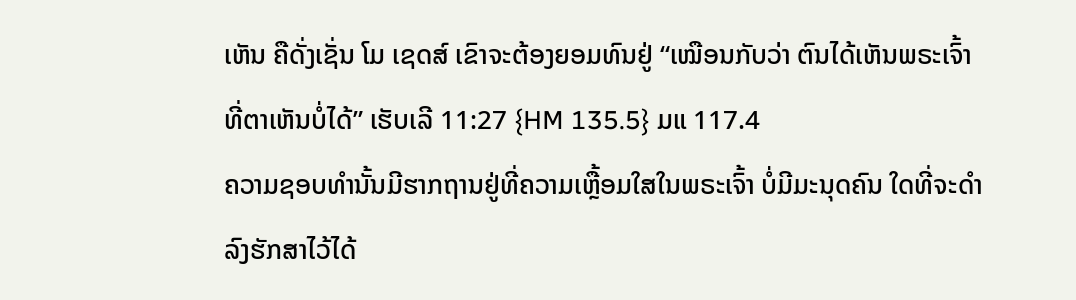ເຫັນ ຄືດັ່ງເຊັ່ນ ໂມ ເຊດສ໌ ເຂົາຈະຕ້ອງຍອມທົນຢູ່ “ເໝືອນກັບວ່າ ຕົນໄດ້ເຫັນພຣະເຈົ້າທີ່ຕາເຫັນບໍ່ໄດ້” ເຮັບເລີ 11:27 {HM 135.5} ມແ 117.4
ຄວາມຊອບທໍານັ້ນມີຮາກຖານຢູ່ທີ່ຄວາມເຫຼື້ອມໃສໃນພຣະເຈົ້າ ບໍ່ມີມະນຸດຄົນ ໃດທີ່ຈະດໍາລົງຮັກສາໄວ້ໄດ້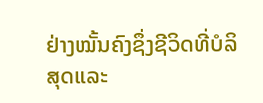ຢ່າງໝັ້ນຄົງຊຶ່ງຊີວິດທີ່ບໍລິສຸດແລະ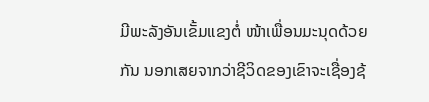ມີພະລັງອັນເຂັ້ມແຂງຕໍ່ ໜ້າເພື່ອນມະນຸດດ້ວຍກັນ ນອກເສຍຈາກວ່າຊີວິດຂອງເຂົາຈະເຊື່ອງຊ້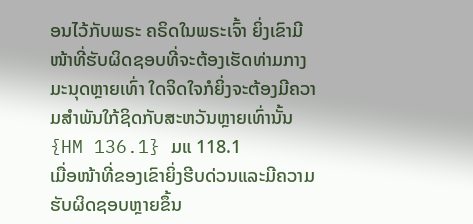ອນໄວ້ກັບພຣະ ຄຣິດໃນພຣະເຈົ້າ ຍິ່ງເຂົາມີໜ້າທີ່ຮັບຜິດຊອບທີ່ຈະຕ້ອງເຮັດທ່າມກາງມະນຸດຫຼາຍເທົ່າ ໃດຈິດໃຈກໍຍິ່ງຈະຕ້ອງມີຄວາມສໍາພັນໃກ້ຊິດກັບສະຫວັນຫຼາຍເທົ່ານັ້ນ {HM 136.1} ມແ 118.1
ເມື່ອໜ້າທີ່ຂອງເຂົາຍິ່ງຮີບດ່ວນແລະມີຄວາມຮັບຜິດຊອບຫຼາຍຂຶ້ນ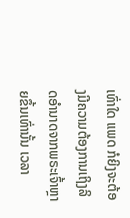ເທົ່າໃດ ແພດ ກໍຍິງຈະຕ້ອງມີຄວາມຕ້ອງການເຖິງລິດອໍານາດຈາກພຣະເຈົ້າຫຼາຍຂຶ້ນເທົ່ານັ້ນ ເວລາ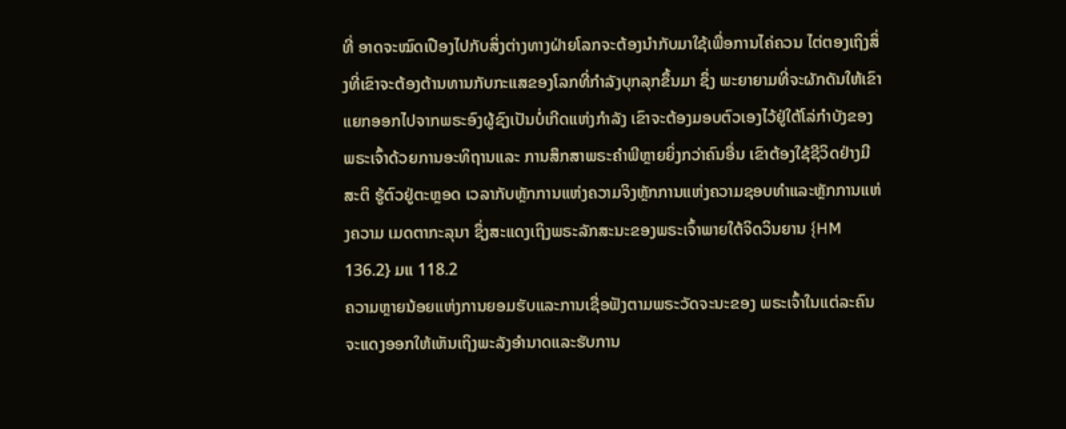ທີ່ ອາດຈະໝົດເປືອງໄປກັບສິ່ງຕ່າງທາງຝ່າຍໂລກຈະຕ້ອງນໍາກັບມາໃຊ້ເພື່ອການໄຄ່ຄວນ ໄຕ່ຕອງເຖິງສິ່ງທີ່ເຂົາຈະຕ້ອງຕ້ານທານກັບກະແສຂອງໂລກທີ່ກໍາລັງບຸກລຸກຂຶ້ນມາ ຊຶ່ງ ພະຍາຍາມທີ່ຈະຜັກດັນໃຫ້ເຂົາແຍກອອກໄປຈາກພຣະອົງຜູ້ຊົງເປັນບໍ່ເກີດແຫ່ງກໍາລັງ ເຂົາຈະຕ້ອງມອບຕົວເອງໄວ້ຢູ່ໃຕ້ໂລ່ກໍາບັງຂອງພຣະເຈົ້າດ້ວຍການອະທິຖານແລະ ການສຶກສາພຣະຄໍາພີຫຼາຍຍິ່ງກວ່າຄົນອື່ນ ເຂົາຕ້ອງໃຊ້ຊີວິດຢ່າງມີສະຕິ ຮູ້ຕົວຢູ່ຕະຫຼອດ ເວລາກັບຫຼັກການແຫ່ງຄວາມຈິງຫຼັກການແຫ່ງຄວາມຊອບທໍາແລະຫຼັກການແຫ່ງຄວາມ ເມດຕາກະລຸນາ ຊຶ່ງສະແດງເຖິງພຣະລັກສະນະຂອງພຣະເຈົ້າພາຍໃຕ້ຈິດວິນຍານ {HM 136.2} ມແ 118.2
ຄວາມຫຼາຍນ້ອຍແຫ່ງການຍອມຮັບແລະການເຊື່ອຟັງຕາມພຣະວັດຈະນະຂອງ ພຣະເຈົ້າໃນແຕ່ລະຄົນຈະແດງອອກໃຫ້ເຫັນເຖິງພະລັງອໍານາດແລະຮັບການ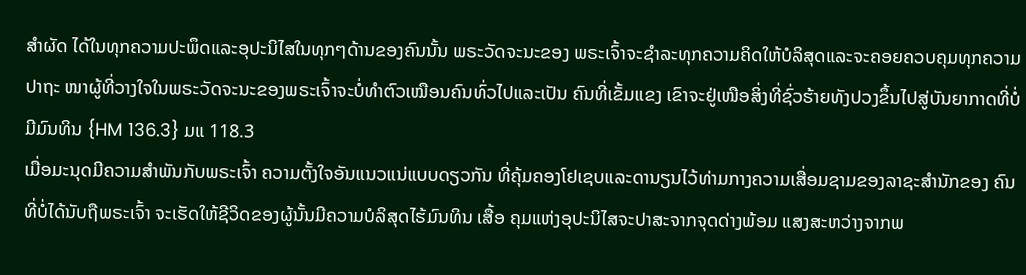ສໍາຜັດ ໄດ້ໃນທຸກຄວາມປະພຶດແລະອຸປະນິໄສໃນທຸກໆດ້ານຂອງຄົນນັ້ນ ພຣະວັດຈະນະຂອງ ພຣະເຈົ້າຈະຊໍາລະທຸກຄວາມຄິດໃຫ້ບໍລິສຸດແລະຈະຄອຍຄວບຄຸມທຸກຄວາມປາຖະ ໜາຜູ້ທີ່ວາງໃຈໃນພຣະວັດຈະນະຂອງພຣະເຈົ້າຈະບໍ່ທໍາຕົວເໝືອນຄົນທົ່ວໄປແລະເປັນ ຄົນທີ່ເຂັ້ມແຂງ ເຂົາຈະຢູ່ເໜືອສິ່ງທີ່ຊົ່ວຮ້າຍທັງປວງຂຶ້ນໄປສູ່ບັນຍາກາດທີ່ບໍ່ມີມົນທິນ {HM 136.3} ມແ 118.3
ເມື່ອມະນຸດມີຄວາມສໍາພັນກັບພຣະເຈົ້າ ຄວາມຕັ້ງໃຈອັນແນວແນ່ແບບດຽວກັນ ທີ່ຄຸ້ມຄອງໂຢເຊບແລະດານຽນໄວ້ທ່າມກາງຄວາມເສື່ອມຊາມຂອງລາຊະສໍານັກຂອງ ຄົນທີ່ບໍ່ໄດ້ນັບຖືພຣະເຈົ້າ ຈະເຮັດໃຫ້ຊີວິດຂອງຜູ້ນັ້ນມີຄວາມບໍລິສຸດໄຮ້ມົນທິນ ເສື້ອ ຄຸມແຫ່ງອຸປະນິໄສຈະປາສະຈາກຈຸດດ່າງພ້ອມ ແສງສະຫວ່າງຈາກພ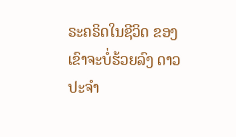ຣະຄຣິດໃນຊີວິດ ຂອງເຂົາຈະບໍ່ຮ້ວຍລົງ ດາວປະຈໍາ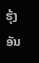ຮຸ້ງອັນ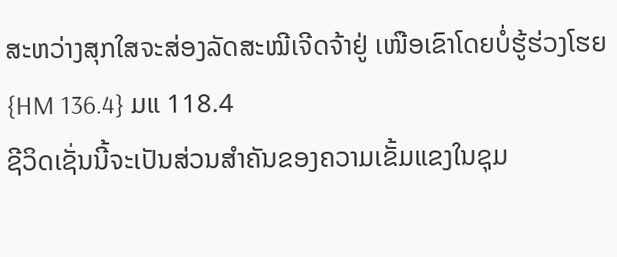ສະຫວ່າງສຸກໃສຈະສ່ອງລັດສະໝີເຈີດຈ້າຢູ່ ເໜືອເຂົາໂດຍບໍ່ຮູ້ຮ່ວງໂຮຍ {HM 136.4} ມແ 118.4
ຊີວິດເຊັ່ນນີ້ຈະເປັນສ່ວນສໍາຄັນຂອງຄວາມເຂັ້ມແຂງໃນຊຸມ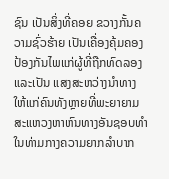ຊົນ ເປັນສິ່ງທີ່ຄອຍ ຂວາງກັ້ນຄວາມຊົ່ວຮ້າຍ ເປັນເຄື່ອງຄຸ້ມຄອງປ້ອງກັນໄພແກ່ຜູ້ທີ່ຖືກທົດລອງ ແລະເປັນ ແສງສະຫວ່າງນໍາທາງໃຫ້ແກ່ຄົນທັງຫຼາຍທີ່ພະຍາຍາມສະແຫວງຫາຫົນທາງອັນຊອບທໍາ ໃນທ່າມກາງຄວາມຍາກລໍາບາກ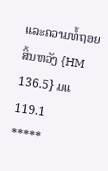ແລະຄວາມທໍ້ຖອຍສິ້ນຫວັງ {HM 136.5} ມແ 119.1
*****